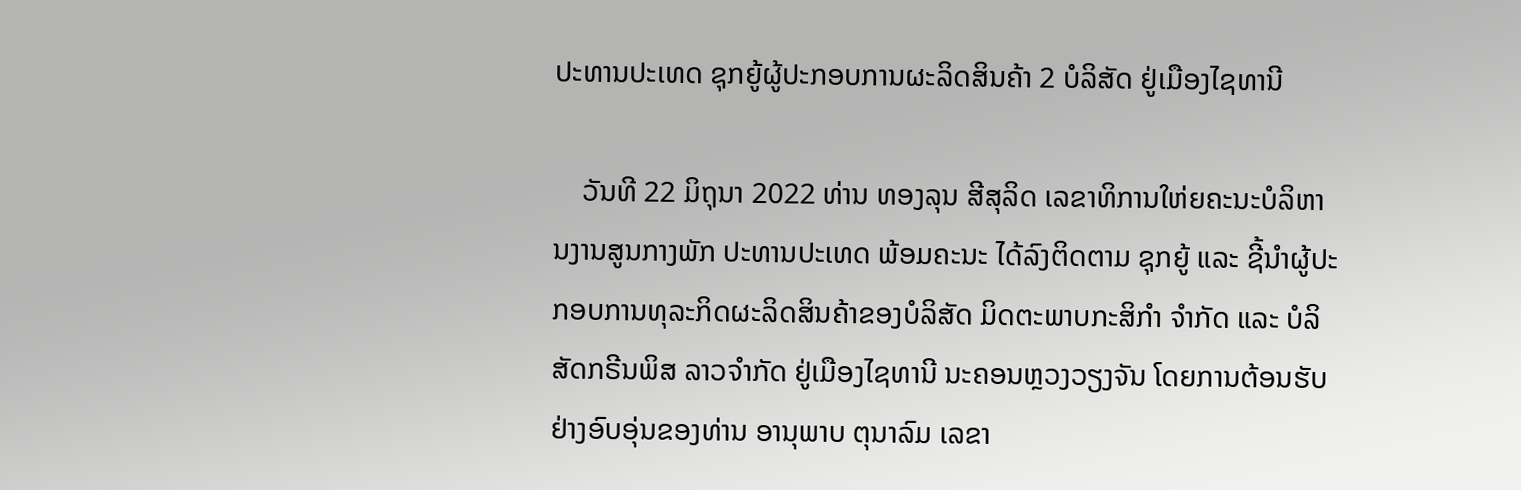ປະທານປະເທດ ຊຸກຍູ້ຜູ້ປະກອບການຜະລິດສິນຄ້າ 2 ບໍລິສັດ ຢູ່ເມືອງໄຊທານີ

    ວັນທີ 22 ມິຖຸນາ 2022 ທ່ານ ທອງລຸນ ສີສຸລິດ ເລຂາທິການໃຫ່ຍຄະນະບໍລິຫານງານສູນກາງພັກ ປະທານປະເທດ ພ້ອມຄະນະ ໄດ້ລົງຕິດຕາມ ຊຸກຍູ້ ແລະ ຊີ້ນໍາຜູ້ປະກອບການທຸລະກິດຜະລິດສິນຄ້າຂອງບໍລິສັດ ມິດຕະພາບກະສິກຳ ຈຳກັດ ແລະ ບໍລິສັດກຣີນພິສ ລາວຈໍາກັດ ຢູ່ເມືອງໄຊທານີ ນະຄອນຫຼວງວຽງຈັນ ໂດຍການຕ້ອນຮັບຢ່າງອົບອຸ່ນຂອງທ່ານ ອານຸພາບ ຕຸນາລົມ ເລຂາ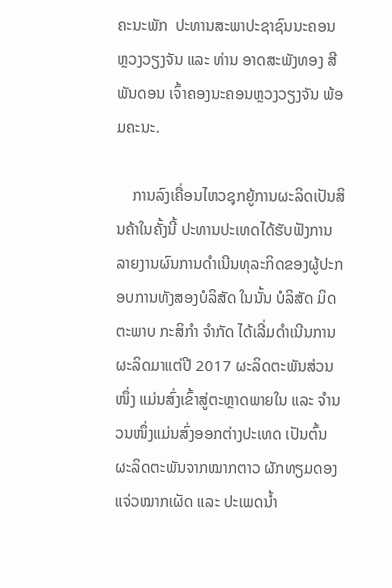ຄະນະພັກ  ປະທານສະພາປະຊາຊົນນະຄອນ ຫຼວງວຽງຈັນ ແລະ ທ່ານ ອາດສະພັງທອງ ສີພັນດອນ ເຈົ້າຄອງນະຄອນຫຼວງວຽງຈັນ ພ້ອມຄະນະ.

    ການລົງເຄື່ອນໄຫວຊຸກຍູ້ການຜະລິດເປັນສິນຄ້າໃນຄັ້ງນີ້ ປະທານປະເທດໄດ້ຮັບຟັງການລາຍງານຜົນການດຳເນີນທຸລະກິດຂອງຜູ້ປະກອບການທັງສອງບໍລິສັດ ໃນນັ້ນ ບໍລິສັດ ມິດຕະພາບ ກະສິກຳ ຈຳກັດ ໄດ້ເລີ່ມດຳເນີນການຜະລິດມາແຕ່ປີ 2017 ຜະລິດຕະພັນສ່ວນໜຶ່ງ ແມ່ນສົ່ງເຂົ້າສູ່ຕະຫຼາດພາຍໃນ ແລະ ຈຳນວນໜຶ່ງແມ່ນສົ່ງອອກຕ່າງປະເທດ ເປັນຕົ້ນ ຜະລິດຕະພັນຈາກໝາກຕາວ ຜັກທຽມດອງ ແຈ່ວໝາກເຜັດ ແລະ ປະເພດນ້ຳ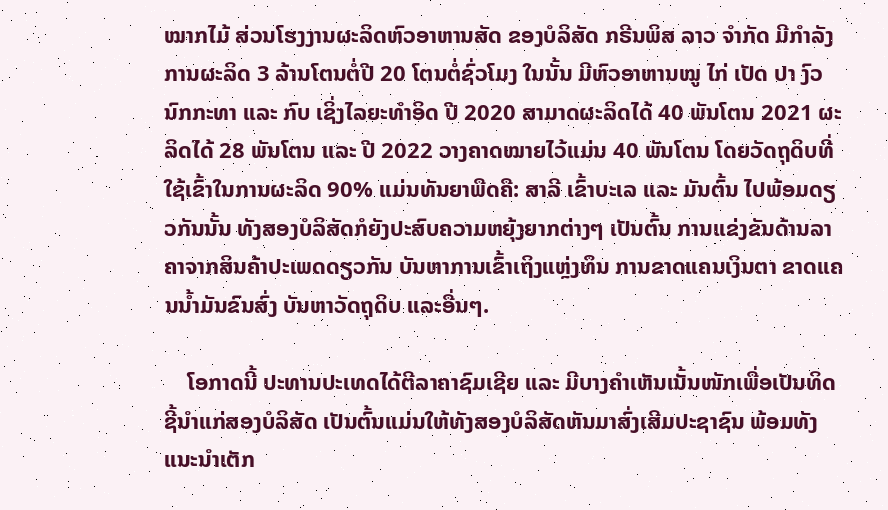ໝາກໄມ້ ສ່ວນໂຮງງານຜະລິດຫົວອາຫານສັດ ຂອງບໍລິສັດ ກຣີນພິສ ລາວ ຈໍາກັດ ມີກໍາລັງການຜະລິດ 3 ລ້ານໂຕນຕໍ່ປີ 20 ໂຕນຕໍ່ຊົ່ວໂມງ ໃນນັ້ນ ມີຫົວອາຫານໝູ ໄກ່ ເປັດ ປາ ງົວ ນົກກະທາ ແລະ ກົບ ເຊິ່ງໄລຍະທຳອິດ ປີ 2020 ສາມາດຜະລິດໄດ້ 40 ພັນໂຕນ 2021 ຜະລິດໄດ້ 28 ພັນໂຕນ ແລະ ປີ 2022 ວາງຄາດໝາຍໄວ້ແມ່ນ 40 ພັນໂຕນ ໂດຍວັດຖຸດິບທີ່ໃຊ້ເຂົ້າໃນການຜະລິດ 90% ແມ່ນທັນຍາພືດຄື: ສາລີ ເຂົ້າບະເລ ແລະ ມັນຕົ້ນ ໄປພ້ອມດຽວກັນນັ້ນ ທັງສອງບໍລິສັດກໍຍັງປະສົບຄວາມຫຍຸ້ງຍາກຕ່າງໆ ເປັນຕົ້ນ ການແຂ່ງຂັນດ້ານລາຄາຈາກສິນຄ້າປະເພດດຽວກັນ ບັນຫາການເຂົ້າເຖິງແຫຼ່ງທຶນ ການຂາດແຄນເງິນຕາ ຂາດແຄນນໍ້າມັນຂົນສົ່ງ ບັນຫາວັດຖຸດິບ ແລະອື່ນໆ.

    ໂອກາດນີ້ ປະທານປະເທດໄດ້ຕີລາຄາຊົມເຊີຍ ແລະ ມີບາງຄຳເຫັນເນັ້ນໜັກເພື່ອເປັນທິດຊີ້ນຳແກ່ສອງບໍລິສັດ ເປັນຕົ້ນແມ່ນໃຫ້ທັງສອງບໍລິສັດຫັນມາສົ່ງເສີມປະຊາຊົນ ພ້ອມທັງແນະນຳເຕັກ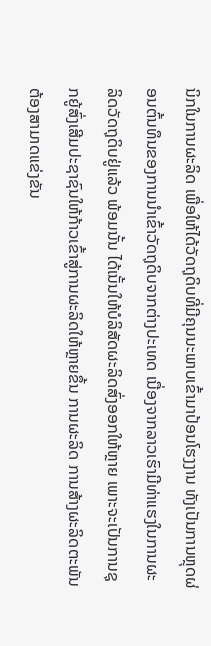ນິກໃນການຜະລິດ ເພື່ອໃຫ້ໄດ້ວັດຖຸດິບທີ່ມີຄຸນນະພາບເຂົ້າມາປ້ອນໂຮງງານ ທັງເປັນການຫຼຸດຜ່ອນຕົ້ນທຶນຂອງການນຳເຂົ້າວັດຖຸດິບຈາກຕ່າງປະເທດ ເນື່ອງຈາກລາວເຮົາມີທ່າແຮງໃນການຜະລິດວັດຖຸດິບຢູ່ແລ້ວ ພ້ອມນັ້ນ ໄດ້ເນັ້ນໃຫ້ບໍລິສັດຜະລິດສົ່ງອອກໃຫ້ຫຼາຍ ເພາະຈະເປັນການຊຸກຍູ້ສົ່ງເສີມປະຊາຊົນໃຫ້ກ້າວເຂົ້າສູ່ການຜະລິດໃຫ້ຫຼາຍຂຶ້ນ ການຜະລິດ ການສ້າງຜະລິດຕະພັນຕ້ອງສາມາດແຂ່ງຂັນ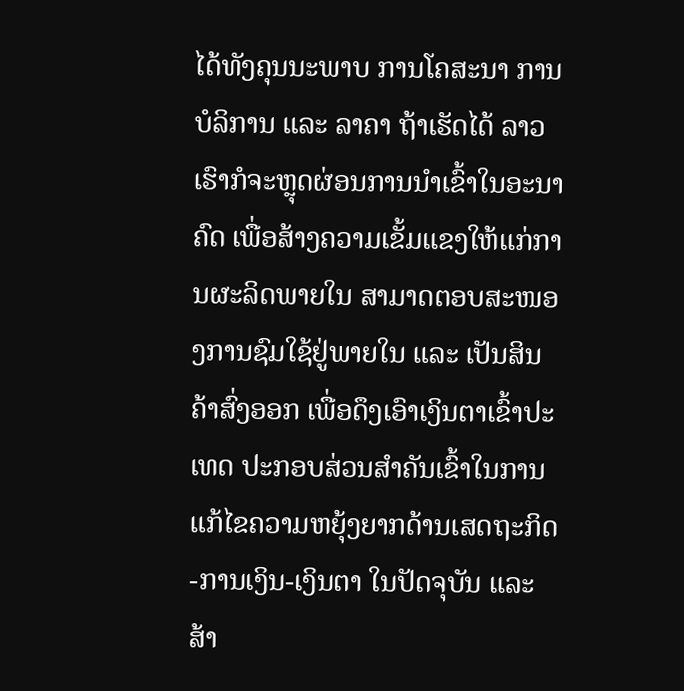ໄດ້ທັງຄຸນນະພາບ ການໂຄສະນາ ການບໍລິການ ແລະ ລາຄາ ຖ້າເຮັດໄດ້ ລາວເຮົາກໍຈະຫຼຸດຜ່ອນການນຳເຂົ້າໃນອະນາຄົດ ເພື່ອສ້າງຄວາມເຂັ້ມແຂງໃຫ້ແກ່ການຜະລິດພາຍໃນ ສາມາດຕອບສະໜອງການຊົມໃຊ້ຢູ່ພາຍໃນ ແລະ ເປັນສິນຄ້າສົ່ງອອກ ເພື່ອດຶງເອົາເງິນຕາເຂົ້າປະເທດ ປະກອບສ່ວນສໍາຄັນເຂົ້າໃນການແກ້ໄຂຄວາມຫຍຸ້ງຍາກດ້ານເສດຖະກິດ-ການເງິນ-ເງິນຕາ ໃນປັດຈຸບັນ ແລະ ສ້າ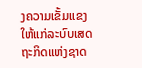ງຄວາມເຂັ້ມແຂງໃຫ້ແກ່ລະບົບເສດຖະກິດແຫ່ງຊາດ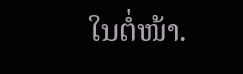ໃນຕໍ່ໜ້າ.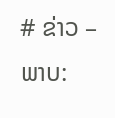# ຂ່າວ – ພາບ: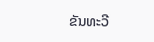ຂັນທະວີ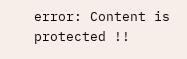error: Content is protected !!